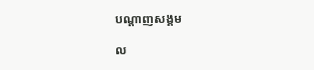បណ្តាញសង្គម

ល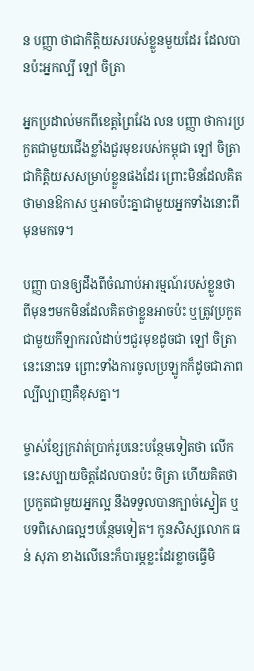ន បញ្ញា ថាជាកិត្តិយសរបស់ខ្លួនមួយដែរ ដែលបានប៉ះអ្នកល្បី ឡៅ ចិត្រា

អ្នកប្រដាល់មកពីខេត្តព្រៃវែង លន បញ្ញា ថាការប្រកួតជាមួយជើងខ្លាំងជួរមុខរបស់កម្ពុជា ឡៅ ចិត្រា ជាកិត្តិយសសម្រាប់ខ្លួនផងដែរ ព្រោះមិនដែលគិតថាមានឱកាស ឬអាចប៉ះគ្នាជាមួយអ្នកទាំងនោះពីមុនមកទេ។

បញ្ញា បានឲ្យដឹងពីចំណាប់អារម្មណ៍របស់ខ្លួនថា ពីមុនៗមកមិនដែលគិតថាខ្លួនអាចប៉ះ ឬត្រូវប្រកួតជាមួយកីឡាករលំដាប់ៗជួរមុខដូចជា ឡៅ ចិត្រា នេះនោះទេ ព្រោះទាំងការចូលប្រឡូកក៏ដូចជាភាពល្បីល្បាញគឺខុសគ្នា។

ម្ចាស់ខ្សែក្រវាត់ប្រាក់រូបនេះបន្ថែមទៀតថា លើកនេះសប្បាយចិត្តដែលបានប៉ះ ចិត្រា ហើយគិតថាប្រកួតជាមួយអ្នកល្អ នឹងទទួលបានក្បាច់ស្នៀត ឬបទពិសោធល្អៗបន្ថែមទៀត។ កូនសិស្សលោក ធន់ សុភា ខាងលើនេះក៏បារម្ភខ្លះដែរខ្លាចធ្វើមិ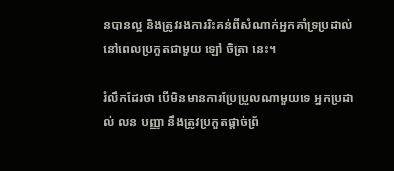នបានល្អ និងត្រូវរងការរិះគន់ពីសំណាក់អ្នកគាំទ្រប្រដាល់នៅពេលប្រកួតជាមួយ ឡៅ ចិត្រា នេះ។

រំលឹកដែរថា បើមិនមានការប្រែប្រួលណាមួយទេ អ្នកប្រដាល់ លន បញ្ញា នឹងត្រូវប្រកួតផ្ដាច់ព្រ័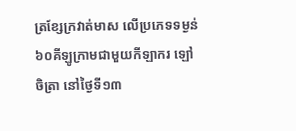ត្រខ្សែក្រវាត់មាស លើប្រភេទទម្ងន់ ៦០គីឡូក្រាមជាមួយកីឡាករ ឡៅ ចិត្រា នៅថ្ងៃទី១៣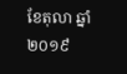ខែតុលា ឆ្នាំ២០១៩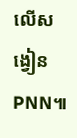លើសង្វៀន PNN៕